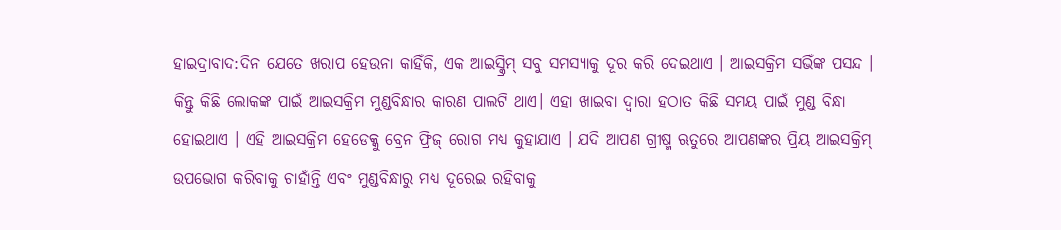ହାଇଦ୍ରାବାଦ:ଦିନ ଯେତେ ଖରାପ ହେଉନା କାହିଁକି, ଏକ ଆଇସ୍କ୍ରିମ୍ ସବୁ ସମସ୍ୟାକୁ ଦୂର କରି ଦେଇଥାଏ । ଆଇସକ୍ରିମ ସଭିଁଙ୍କ ପସନ୍ଦ । କିନ୍ତୁ କିଛି ଲୋକଙ୍କ ପାଇଁ ଆଇସକ୍ରିମ ମୁଣ୍ଡବିନ୍ଧାର କାରଣ ପାଲଟି ଥାଏ। ଏହା ଖାଇବା ଦ୍ବାରା ହଠାତ କିଛି ସମୟ ପାଇଁ ମୁଣ୍ଡ ବିନ୍ଧା ହୋଇଥାଏ । ଏହି ଆଇସକ୍ରିମ ହେଡେକ୍କୁ ବ୍ରେନ ଫ୍ରିଜ୍ ରୋଗ ମଧ୍ୟ କୁହାଯାଏ । ଯଦି ଆପଣ ଗ୍ରୀଷ୍ମ ଋତୁରେ ଆପଣଙ୍କର ପ୍ରିୟ ଆଇସକ୍ରିମ୍ ଉପଭୋଗ କରିବାକୁ ଚାହାଁନ୍ତି ଏବଂ ମୁଣ୍ଡବିନ୍ଧାରୁ ମଧ୍ୟ ଦୂରେଇ ରହିବାକୁ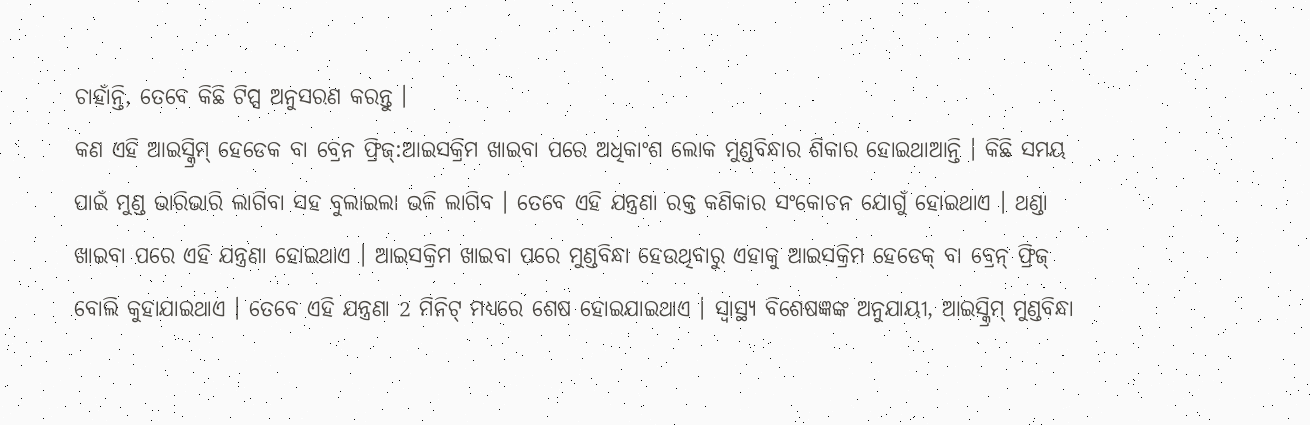ଚାହାଁନ୍ତି, ତେବେ କିଛି ଟିପ୍ସ ଅନୁସରଣ କରନ୍ତୁ ।
କଣ ଏହି ଆଇସ୍କ୍ରିମ୍ ହେଡେକ ବା ବ୍ରେନ ଫ୍ରିଜ୍:ଆଇସକ୍ରିମ ଖାଇବା ପରେ ଅଧିକାଂଶ ଲୋକ ମୁଣ୍ଡବିନ୍ଧାର ଶିକାର ହୋଇଥାଆନ୍ତି । କିଛି ସମୟ ପାଇଁ ମୁଣ୍ଡ ଭାରିଭାରି ଲାଗିବା ସହ ବୁଲାଇଲା ଭଳି ଲାଗିବ । ତେବେ ଏହି ଯନ୍ତ୍ରଣା ରକ୍ତ କଣିକାର ସଂକୋଚନ ଯୋଗୁଁ ହୋଇଥାଏ । ଥଣ୍ଡା ଖାଇବା ପରେ ଏହି ଯନ୍ତ୍ରଣା ହୋଇଥାଏ । ଆଇସକ୍ରିମ ଖାଇବା ପରେ ମୁଣ୍ଡବିନ୍ଧା ହେଉଥିବାରୁ ଏହାକୁ ଆଇସକ୍ରିମ ହେଡେକ୍ ବା ବ୍ରେନ୍ ଫ୍ରିଜ୍ ବୋଲି କୁହାଯାଇଥାଏ । ତେବେ ଏହି ଯନ୍ତ୍ରଣା 2 ମିନିଟ୍ ମଧ୍ୟରେ ଶେଷ ହୋଇଯାଇଥାଏ । ସ୍ୱାସ୍ଥ୍ୟ ବିଶେଷଜ୍ଞଙ୍କ ଅନୁଯାୟୀ, ଆଇସ୍କ୍ରିମ୍ ମୁଣ୍ଡବିନ୍ଧା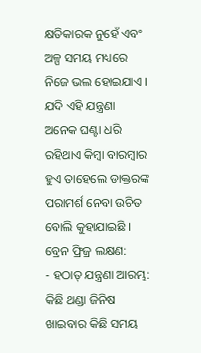କ୍ଷତିକାରକ ନୁହେଁ ଏବଂ ଅଳ୍ପ ସମୟ ମଧ୍ୟରେ ନିଜେ ଭଲ ହୋଇଯାଏ । ଯଦି ଏହି ଯନ୍ତ୍ରଣା ଅନେକ ଘଣ୍ଟା ଧରି ରହିଥାଏ କିମ୍ବା ବାରମ୍ବାର ହୁଏ ତାହେଲେ ଡାକ୍ତରଙ୍କ ପରାମର୍ଶ ନେବା ଉଚିତ ବୋଲି କୁହାଯାଇଛି ।
ବ୍ରେନ ଫ୍ରିଜ୍ର ଲକ୍ଷଣ:
- ହଠାତ୍ ଯନ୍ତ୍ରଣା ଆରମ୍ଭ: କିଛି ଥଣ୍ଡା ଜିନିଷ ଖାଇବାର କିଛି ସମୟ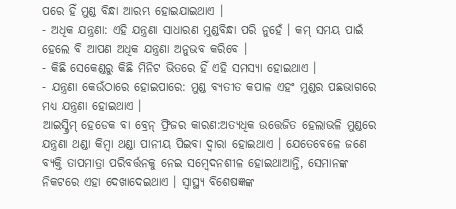ପରେ ହିଁ ମୁଣ୍ଡ ବିନ୍ଧା ଆରମ୍ଭ ହୋଇଯାଇଥାଏ ।
- ଅଧିକ ଯନ୍ତ୍ରଣା: ଏହି ଯନ୍ତ୍ରଣା ସାଧାରଣ ମୁଣ୍ଡବିନ୍ଧା ପରି ନୁହେଁ । କମ୍ ସମୟ ପାଇଁ ହେଲେ ବି ଆପଣ ଅଧିକ ଯନ୍ତ୍ରଣା ଅନୁଭବ କରିବେ ।
- କିଛି ସେକେଣ୍ଡରୁ କିଛି ମିନିଟ ଭିତରେ ହିଁ ଏହି ସମସ୍ୟା ହୋଇଥାଏ ।
- ଯନ୍ତ୍ରଣା କେଉଁଠାରେ ହୋଇପାରେ: ମୁଣ୍ଡ ବ୍ୟତୀତ କପାଳ ଏହଂ ମୁଣ୍ଡର ପଛଭାଗରେ ମଧ୍ୟ ଯନ୍ତ୍ରଣା ହୋଇଥାଏ ।
ଆଇସ୍କ୍ରିମ୍ ହେଡେକ ବା ବ୍ରେନ୍ ଫ୍ରିଜର କାରଣ:ଅତ୍ୟଧିକ ଉତ୍ତେଜିତ ହେଲାଭଳି ମୁଣ୍ଡରେ ଯନ୍ତ୍ରଣା ଥଣ୍ଡା କିମ୍ବା ଥଣ୍ଡା ପାନୀୟ ପିଇବା ଦ୍ୱାରା ହୋଇଥାଏ । ଯେତେବେଳେ ଜଣେ ବ୍ୟକ୍ତି ତାପମାତ୍ରା ପରିବର୍ତ୍ତନକୁ ନେଇ ସମ୍ବେଦନଶୀଳ ହୋଇଥାଆନ୍ତି, ସେମାନଙ୍କ ନିକଟରେ ଏହା ଦେଖାଦେଇଥାଏ । ସ୍ୱାସ୍ଥ୍ୟ ବିଶେଷଜ୍ଞଙ୍କ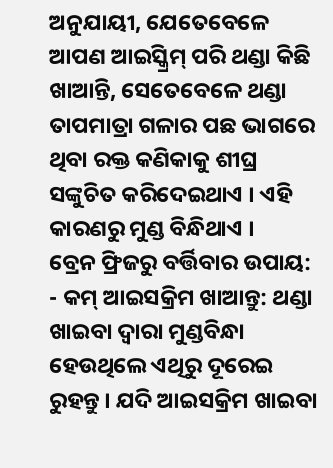ଅନୁଯାୟୀ, ଯେତେବେଳେ ଆପଣ ଆଇସ୍କ୍ରିମ୍ ପରି ଥଣ୍ଡା କିଛି ଖାଆନ୍ତି, ସେତେବେଳେ ଥଣ୍ଡା ତାପମାତ୍ରା ଗଳାର ପଛ ଭାଗରେ ଥିବା ରକ୍ତ କଣିକାକୁ ଶୀଘ୍ର ସଙ୍କୁଚିତ କରିଦେଇଥାଏ । ଏହି କାରଣରୁ ମୁଣ୍ଡ ବିନ୍ଧିଥାଏ ।
ବ୍ରେନ ଫ୍ରିଜରୁ ବର୍ତ୍ତିବାର ଉପାୟ:
- କମ୍ ଆଇସକ୍ରିମ ଖାଆନ୍ତୁ: ଥଣ୍ଡା ଖାଇବା ଦ୍ବାରା ମୁଣ୍ଡବିନ୍ଧା ହେଉଥିଲେ ଏଥିରୁ ଦୂରେଇ ରୁହନ୍ତୁ । ଯଦି ଆଇସକ୍ରିମ ଖାଇବା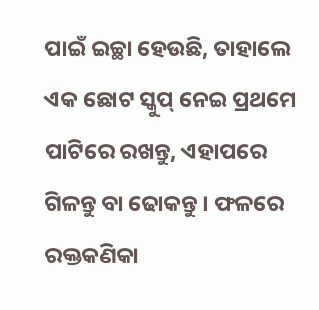ପାଇଁ ଇଚ୍ଛା ହେଉଛି, ତାହାଲେ ଏକ ଛୋଟ ସ୍କୁପ୍ ନେଇ ପ୍ରଥମେ ପାଟିରେ ରଖନ୍ତୁ, ଏହାପରେ ଗିଳନ୍ତୁ ବା ଢୋକନ୍ତୁ । ଫଳରେ ରକ୍ତକଣିକା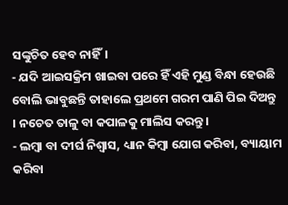ସଙ୍କୁଚିତ ହେବ ନାହିଁ।
- ଯଦି ଆଇସକ୍ରିମ ଖାଇବା ପରେ ହିଁ ଏହି ମୁଣ୍ଡ ବିନ୍ଧା ହେଉଛି ବୋଲି ଭାବୁଛନ୍ତି ତାହାଲେ ପ୍ରଥମେ ଗରମ ପାଣି ପିଇ ଦିଅନ୍ତୁ । ନଚେତ ତାଳୁ ବା କପାଳକୁ ମାଲିସ କରନ୍ତୁ।
- ଲମ୍ବା ବା ଦୀର୍ଘ ନିଶ୍ବାସ, ଧ୍ୟାନ କିମ୍ବା ଯୋଗ କରିବା, ବ୍ୟାୟାମ କରିବା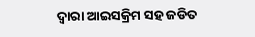ଦ୍ବାରା ଆଇସକ୍ରିମ ସହ ଜଡିତ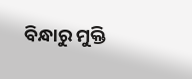ବିନ୍ଧାରୁ ମୁକ୍ତି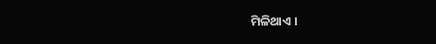ମିଳିଥାଏ ।